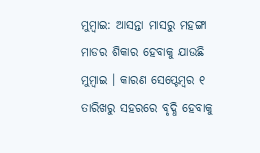ମୁମ୍ବାଇ: ଆସନ୍ତା ମାସରୁ ମହଙ୍ଗା ମାଡର ଶିକାର ହେବାକୁ ଯାଉଛି ମୁମ୍ବାଇ । କାରଣ ସେପ୍ଟେମ୍ବର ୧ ତାରିଖରୁ ସହରରେ ବୃଦ୍ଧି ହେବାକୁ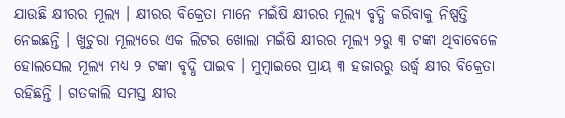ଯାଉଛି କ୍ଷୀରର ମୂଲ୍ୟ । କ୍ଷୀରର ବିକ୍ରେତା ମାନେ ମଇଁଷି କ୍ଷୀରର ମୂଲ୍ୟ ବୃଦ୍ଧି କରିବାକୁ ନିଷ୍ପତ୍ତି ନେଇଛନ୍ତି । ଖୁଚୁରା ମୂଲ୍ୟରେ ଏକ ଲିଟର ଖୋଲା ମଇଁଷି କ୍ଷୀରର ମୂଲ୍ୟ ୨ରୁ ୩ ଟଙ୍କା ଥିବାବେଳେ ହୋଲସେଲ ମୂଲ୍ୟ ମଧ୍ୟ ୨ ଟଙ୍କା ବୃଦ୍ଧି ପାଇବ । ମୁମ୍ବାଇରେ ପ୍ରାୟ ୩ ହଜାରରୁ ଉର୍ଦ୍ଧ୍ବ କ୍ଷୀର ବିକ୍ରେତା ରହିଛନ୍ତି । ଗତକାଲି ସମସ୍ତ କ୍ଷୀର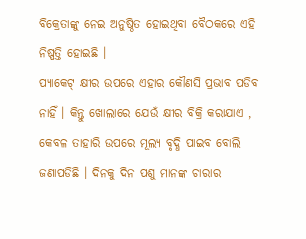ବିକ୍ରେତାଙ୍କୁ ନେଇ ଅନୁଷ୍ଠିତ ହୋଇଥିବା ବୈଠକରେ ଏହି ନିଷ୍ପତ୍ତି ହୋଇଛି ।
ପ୍ୟାକେଟ୍ କ୍ଷୀର ଉପରେ ଏହାର କୌଣସି ପ୍ରଭାବ ପଡିବ ନାହିଁ । କିନ୍ତୁ ଖୋଲାରେ ଯେଉଁ କ୍ଷୀର ବିକ୍ରି କରାଯାଏ , କେବଳ ତାହାରି ଉପରେ ମୂଲ୍ୟ ବୃଦ୍ଧି ପାଇବ ବୋଲି ଜଣାପଡିଛି । ଦିନକୁ ଦିନ ପଶୁ ମାନଙ୍କ ଚାରାର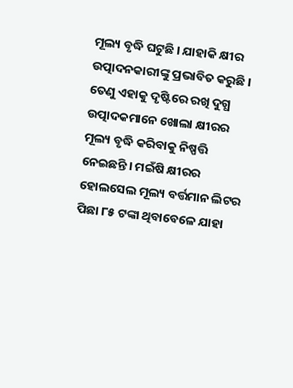ମୂଲ୍ୟ ବୃଦ୍ଧି ଘଟୁଛି । ଯାହାକି କ୍ଷୀର ଉତ୍ପାଦନକାରୀଙ୍କୁ ପ୍ରଭାବିତ କରୁଛି । ତେଣୁ ଏହାକୁ ଦୃଷ୍ଟିରେ ରଖି ଦୁଗ୍ଧ ଉତ୍ପାଦକମାନେ ଖୋଲା କ୍ଷୀରର ମୂଲ୍ୟ ବୃଦ୍ଧି କରିବାକୁ ନିଷ୍ପତ୍ତି ନେଇଛନ୍ତି । ମଇଁଷି କ୍ଷୀରର ହୋଲସେଲ ମୂଲ୍ୟ ବର୍ତ୍ତମାନ ଲିଟର ପିଛା ୮୫ ଟଙ୍କା ଥିବାବେଳେ ଯାହା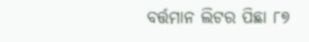ବର୍ତ୍ତମାନ ଲିଟର ପିଛା ୮୭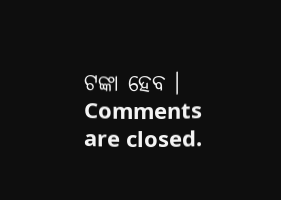ଟଙ୍କା ହେବ ।
Comments are closed.